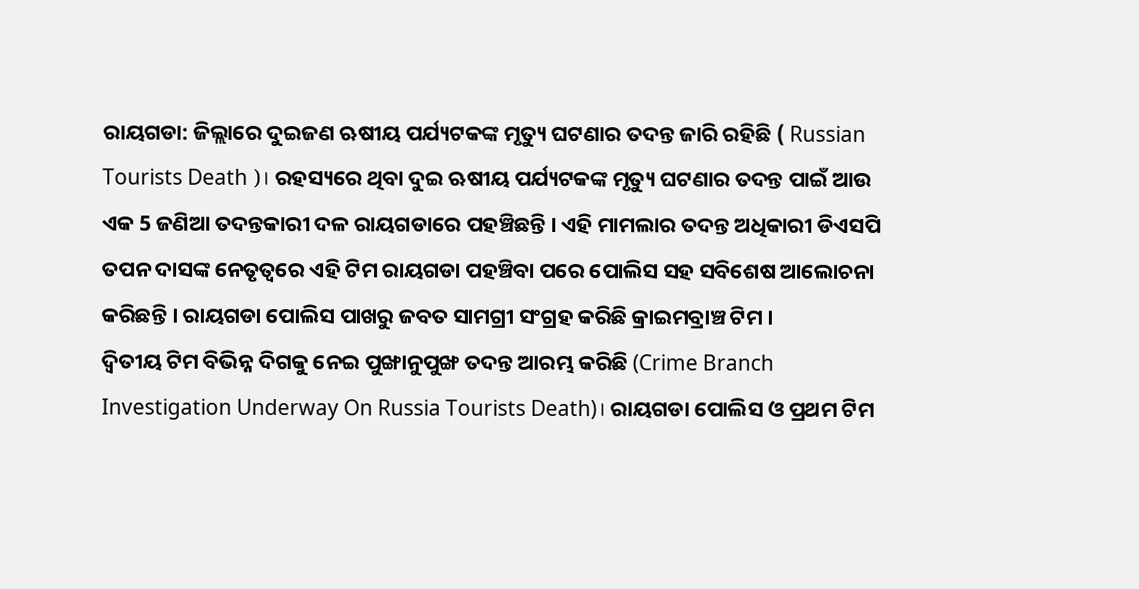ରାୟଗଡା: ଜିଲ୍ଲାରେ ଦୁଇଜଣ ଋଷୀୟ ପର୍ଯ୍ୟଟକଙ୍କ ମୃତ୍ୟୁ ଘଟଣାର ତଦନ୍ତ ଜାରି ରହିଛି ( Russian Tourists Death )। ରହସ୍ୟରେ ଥିବା ଦୁଇ ଋଷୀୟ ପର୍ଯ୍ୟଟକଙ୍କ ମୃତ୍ୟୁ ଘଟଣାର ତଦନ୍ତ ପାଇଁ ଆଉ ଏକ 5 ଜଣିଆ ତଦନ୍ତକାରୀ ଦଳ ରାୟଗଡାରେ ପହଞ୍ଚିଛନ୍ତି । ଏହି ମାମଲାର ତଦନ୍ତ ଅଧିକାରୀ ଡିଏସପି ତପନ ଦାସଙ୍କ ନେତୃତ୍ବରେ ଏହି ଟିମ ରାୟଗଡା ପହଞ୍ଚିବା ପରେ ପୋଲିସ ସହ ସବିଶେଷ ଆଲୋଚନା କରିଛନ୍ତି । ରାୟଗଡା ପୋଲିସ ପାଖରୁ ଜବତ ସାମଗ୍ରୀ ସଂଗ୍ରହ କରିଛି କ୍ରାଇମବ୍ରାଞ୍ଚ ଟିମ ।
ଦ୍ବିତୀୟ ଟିମ ବିଭିନ୍ନ ଦିଗକୁ ନେଇ ପୁଙ୍ଖାନୁପୁଙ୍ଖ ତଦନ୍ତ ଆରମ୍ଭ କରିଛି (Crime Branch Investigation Underway On Russia Tourists Death)। ରାୟଗଡା ପୋଲିସ ଓ ପ୍ରଥମ ଟିମ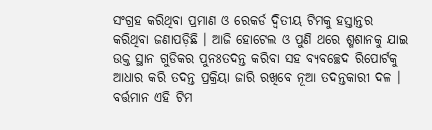ସଂଗ୍ରହ କରିଥିବା ପ୍ରମାଣ ଓ ରେକର୍ଡ ଦ୍ବିତୀୟ ଟିମକୁ ହସ୍ତାନ୍ତର କରିଥିବା ଜଣାପଡ଼ିଛି । ଆଜି ହୋଟେଲ ଓ ପୁଣି ଥରେ ଶ୍ମଶାନକୁ ଯାଇ ଉକ୍ତ ସ୍ଥାନ ଗୁଡିକର ପୁନଃତଦନ୍ତ କରିବା ସହ ବ୍ୟବଚ୍ଛେଦ ରିପୋର୍ଟକୁ ଆଧାର କରି ତଦନ୍ତ ପ୍ରକ୍ରିୟା ଜାରି ରଖିବେ ନୂଆ ତଦନ୍ତକାରୀ ଦଳ । ବର୍ତ୍ତମାନ ଏହି ଟିମ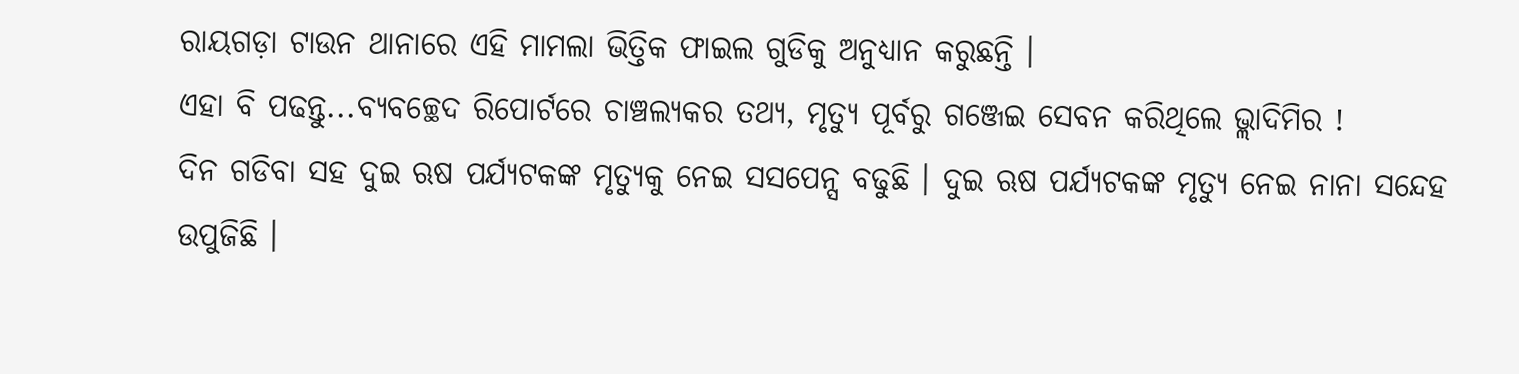ରାୟଗଡ଼ା ଟାଉନ ଥାନାରେ ଏହି ମାମଲା ଭିତ୍ତିକ ଫାଇଲ ଗୁଡିକୁ ଅନୁଧ୍ୟାନ କରୁଛନ୍ତି ।
ଏହା ବି ପଢନ୍ତୁ...ବ୍ୟବଚ୍ଛେଦ ରିପୋର୍ଟରେ ଚାଞ୍ଚଲ୍ୟକର ତଥ୍ୟ, ମୃତ୍ୟୁ ପୂର୍ବରୁ ଗଞ୍ଜେଇ ସେବନ କରିଥିଲେ ଭ୍ଲାଦିମିର !
ଦିନ ଗଡିବା ସହ ଦୁଇ ଋଷ ପର୍ଯ୍ୟଟକଙ୍କ ମୃତ୍ୟୁକୁ ନେଇ ସସପେନ୍ସ ବଢୁଛି । ଦୁଇ ଋଷ ପର୍ଯ୍ୟଟକଙ୍କ ମୃତ୍ୟୁ ନେଇ ନାନା ସନ୍ଦେହ ଉପୁଜିଛି ।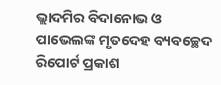ଭ୍ଲାଦମିର ବିଦାନୋଭ ଓ ପାଭେଲଙ୍କ ମୃତଦେହ ବ୍ୟବଚ୍ଛେଦ ରିପୋର୍ଟ ପ୍ରକାଶ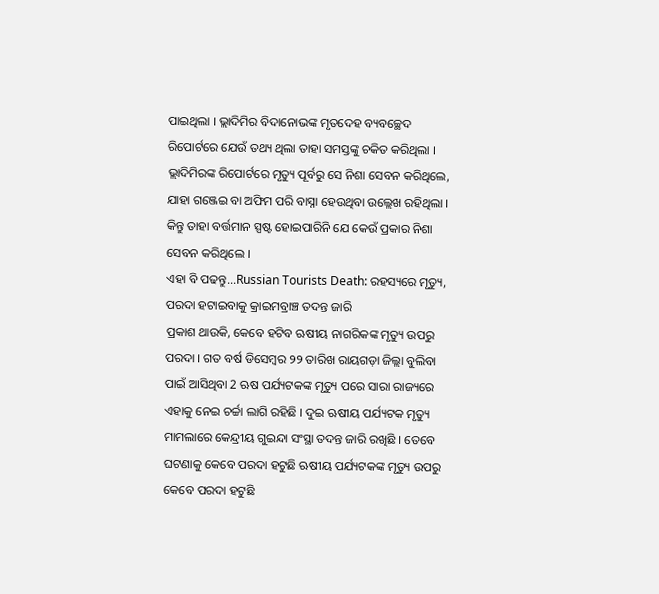ପାଇଥିଲା । ଭ୍ଲାଦିମିର ବିଦାନୋଭଙ୍କ ମୃତଦେହ ବ୍ୟବଚ୍ଛେଦ ରିପୋର୍ଟରେ ଯେଉଁ ତଥ୍ୟ ଥିଲା ତାହା ସମସ୍ତଙ୍କୁ ଚକିତ କରିଥିଲା । ଭ୍ଲାଦିମିରଙ୍କ ରିପୋର୍ଟରେ ମୃତ୍ୟୁ ପୂର୍ବରୁ ସେ ନିଶା ସେବନ କରିଥିଲେ, ଯାହା ଗଞ୍ଜେଇ ବା ଅଫିମ ପରି ବାସ୍ନା ହେଉଥିବା ଉଲ୍ଲେଖ ରହିଥିଲା । କିନ୍ତୁ ତାହା ବର୍ତ୍ତମାନ ସ୍ପଷ୍ଟ ହୋଇପାରିନି ଯେ କେଉଁ ପ୍ରକାର ନିଶା ସେବନ କରିଥିଲେ ।
ଏହା ବି ପଢନ୍ତୁ...Russian Tourists Death: ରହସ୍ୟରେ ମୃତ୍ୟୁ, ପରଦା ହଟାଇବାକୁ କ୍ରାଇମବ୍ରାଞ୍ଚ ତଦନ୍ତ ଜାରି
ପ୍ରକାଶ ଥାଉକି, କେବେ ହଟିବ ଋଷୀୟ ନାଗରିକଙ୍କ ମୃତ୍ୟୁ ଉପରୁ ପରଦା । ଗତ ବର୍ଷ ଡିସେମ୍ବର ୨୨ ତାରିଖ ରାୟଗଡ଼ା ଜିଲ୍ଲା ବୁଲିବା ପାଇଁ ଆସିଥିବା 2 ଋଷ ପର୍ଯ୍ୟଟକଙ୍କ ମୃତ୍ୟୁ ପରେ ସାରା ରାଜ୍ୟରେ ଏହାକୁ ନେଇ ଚର୍ଚ୍ଚା ଲାଗି ରହିଛି । ଦୁଇ ଋଷୀୟ ପର୍ଯ୍ୟଟକ ମୃତ୍ୟୁ ମାମଲାରେ କେନ୍ଦ୍ରୀୟ ଗୁଇନ୍ଦା ସଂସ୍ଥା ତଦନ୍ତ ଜାରି ରଖିଛି । ତେବେ ଘଟଣାକୁ କେବେ ପରଦା ହଟୁଛି ଋଷୀୟ ପର୍ଯ୍ୟଟକଙ୍କ ମୃତ୍ୟୁ ଉପରୁ କେବେ ପରଦା ହଟୁଛି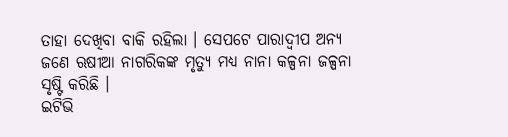ତାହା ଦେଖିବା ବାକି ରହିଲା । ସେପଟେ ପାରାଦ୍ବୀପ ଅନ୍ୟ ଜଣେ ଋଷୀଆ ନାଗରିକଙ୍କ ମୃତ୍ୟୁ ମଧ୍ୟ ନାନା କଳ୍ପନା ଜଳ୍ପନା ସୃଷ୍ଟି କରିଛି ।
ଇଟିଭି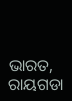ଭାରତ, ରାୟଗଡା